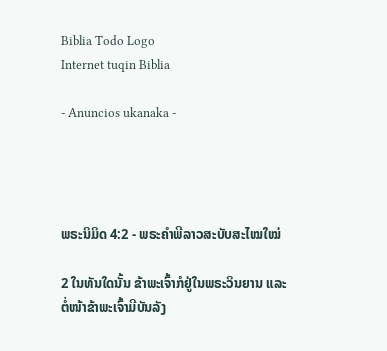Biblia Todo Logo
Internet tuqin Biblia

- Anuncios ukanaka -




ພຣະນິມິດ 4:2 - ພຣະຄຳພີລາວສະບັບສະໄໝໃໝ່

2 ໃນທັນໃດນັ້ນ ຂ້າພະເຈົ້າກໍຢູ່ໃນພຣະວິນຍານ ແລະ ຕໍ່ໜ້າຂ້າພະເຈົ້າມີບັນລັງ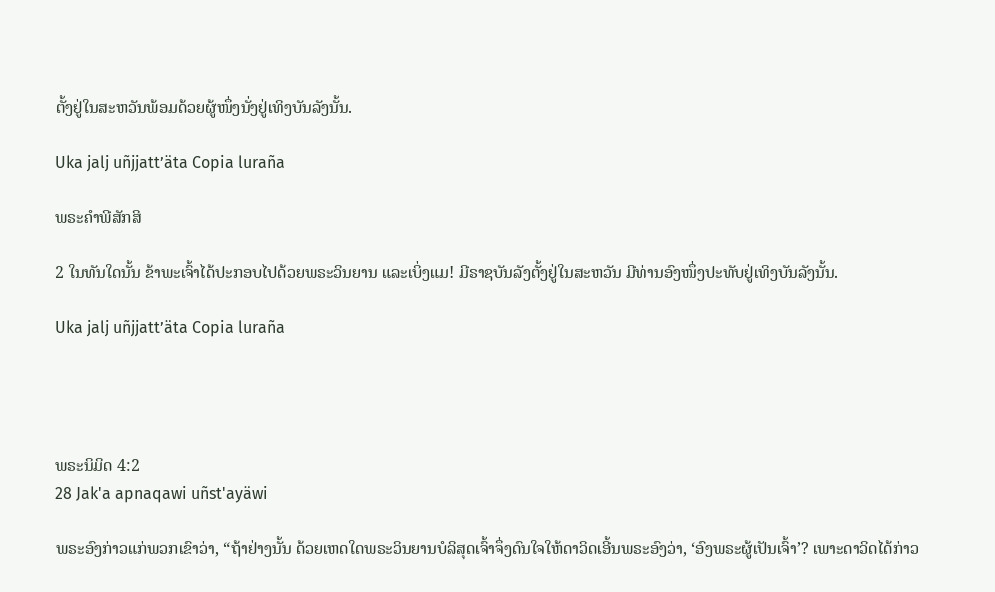ຕັ້ງຢູ່ໃນສະຫວັນພ້ອມດ້ວຍຜູ້ໜຶ່ງນັ່ງຢູ່ເທິງບັນລັງນັ້ນ.

Uka jalj uñjjattʼäta Copia luraña

ພຣະຄຳພີສັກສິ

2 ໃນທັນໃດນັ້ນ ຂ້າພະເຈົ້າໄດ້ປະກອບໄປດ້ວຍພຣະວິນຍານ ແລະເບິ່ງແມ! ມີຣາຊບັນລັງຕັ້ງຢູ່ໃນສະຫວັນ ມີທ່ານອົງໜຶ່ງປະທັບຢູ່ເທິງບັນລັງນັ້ນ.

Uka jalj uñjjattʼäta Copia luraña




ພຣະນິມິດ 4:2
28 Jak'a apnaqawi uñst'ayäwi

ພຣະອົງກ່າວແກ່ພວກເຂົາວ່າ, “ຖ້າຢ່າງນັ້ນ ດ້ວຍເຫດໃດພຣະວິນຍານບໍລິສຸດເຈົ້າຈຶ່ງດົນໃຈໃຫ້ດາວິດເອີ້ນພຣະອົງວ່າ, ‘ອົງພຣະຜູ້ເປັນເຈົ້າ’? ເພາະດາວິດໄດ້ກ່າວ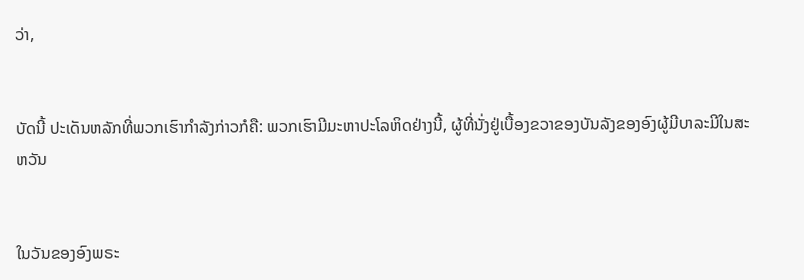ວ່າ,


ບັດນີ້ ປະເດັນຫລັກທີ່ພວກເຮົາກຳລັງກ່າວກໍຄື: ພວກເຮົາມີມະຫາປະໂລຫິດຢ່າງນີ້, ຜູ້ທີ່ນັ່ງຢູ່ເບື້ອງຂວາຂອງບັນລັງຂອງອົງຜູ້ມີບາລະມີໃນສະຫວັນ


ໃນວັນຂອງອົງພຣະ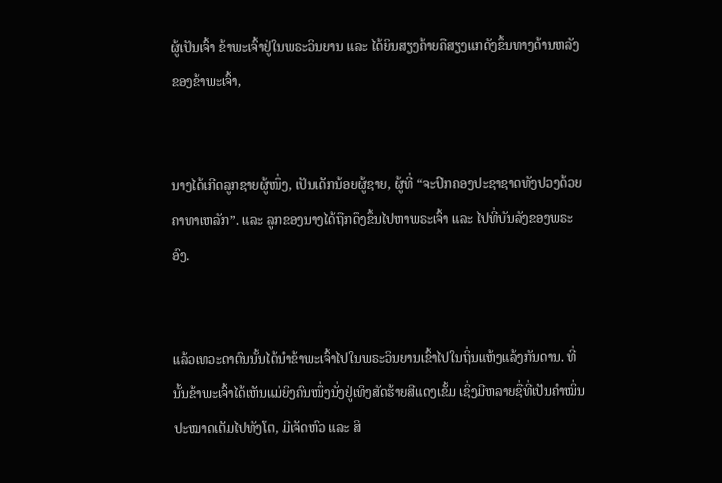ຜູ້ເປັນເຈົ້າ ຂ້າພະເຈົ້າຢູ່ໃນພຣະວິນຍານ ແລະ ໄດ້ຍິນສຽງຄ້າຍຄືສຽງແກດັງຂຶ້ນທາງດ້ານຫລັງຂອງຂ້າພະເຈົ້າ,


ນາງໄດ້ເກີດລູກຊາຍຜູ້ໜຶ່ງ, ເປັນເດັກນ້ອຍຜູ້ຊາຍ, ຜູ້ທີ່ “ຈະປົກຄອງປະຊາຊາດທັງປວງດ້ວຍຄາທາເຫລັກ”. ແລະ ລູກຂອງນາງໄດ້ຖືກດຶງຂຶ້ນໄປຫາພຣະເຈົ້າ ແລະ ໄປທີ່ບັນລັງຂອງພຣະອົງ.


ແລ້ວເທວະດາຕົນນັ້ນໄດ້ນຳຂ້າພະເຈົ້າໄປໃນພຣະວິນຍານເຂົ້າໄປໃນຖິ່ນແຫ້ງແລ້ງກັນດານ. ທີ່ນັ້ນຂ້າພະເຈົ້າໄດ້ເຫັນແມ່ຍິງຄົນໜຶ່ງນັ່ງຢູ່ເທິງສັດຮ້າຍສີແດງເຂັ້ມ ເຊິ່ງມີຫລາຍຊື່ທີ່ເປັນຄຳໝິ່ນປະໝາດເຕັມໄປທັງໂຕ, ມີເຈັດຫົວ ແລະ ສິ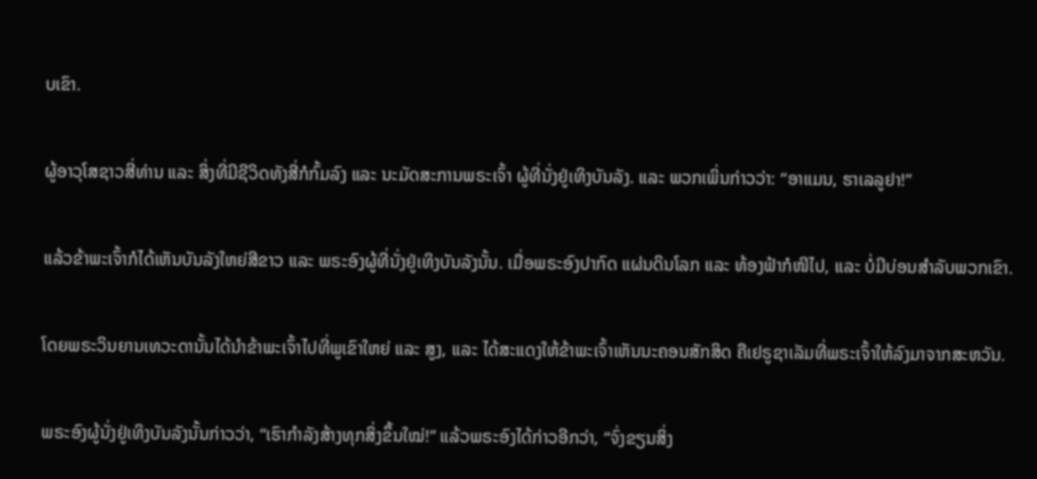ບເຂົາ.


ຜູ້ອາວຸໂສຊາວສີ່ທ່ານ ແລະ ສິ່ງທີ່ມີຊີວິດທັງສີ່ກໍກົ້ມລົງ ແລະ ນະມັດສະການພຣະເຈົ້າ ຜູ້ທີ່ນັ່ງຢູ່ເທິງບັນລັງ. ແລະ ພວກເພິ່ນກ່າວວ່າ: “ອາແມນ, ຮາເລລູຢາ!”


ແລ້ວຂ້າພະເຈົ້າກໍໄດ້ເຫັນບັນລັງໃຫຍ່ສີຂາວ ແລະ ພຣະອົງຜູ້ທີ່ນັ່ງຢູ່ເທິງບັນລັງນັ້ນ. ເມື່ອພຣະອົງປາກົດ ແຜ່ນດິນໂລກ ແລະ ທ້ອງຟ້າກໍໜີໄປ, ແລະ ບໍ່ມີບ່ອນສຳລັບພວກເຂົາ.


ໂດຍພຣະວິນຍານເທວະດານັ້ນໄດ້ນຳຂ້າພະເຈົ້າໄປທີ່ພູເຂົາໃຫຍ່ ແລະ ສູງ, ແລະ ໄດ້ສະແດງໃຫ້ຂ້າພະເຈົ້າເຫັນນະຄອນສັກສິດ ຄືເຢຣູຊາເລັມທີ່ພຣະເຈົ້າໃຫ້ລົງມາຈາກສະຫວັນ.


ພຣະອົງຜູ້ນັ່ງຢູ່ເທິງບັນລັງນັ້ນກ່າວວ່າ, “ເຮົາກຳລັງສ້າງທຸກສິ່ງຂຶ້ນໃໝ່!” ແລ້ວພຣະອົງໄດ້ກ່າວອີກວ່າ, “ຈົ່ງຂຽນສິ່ງ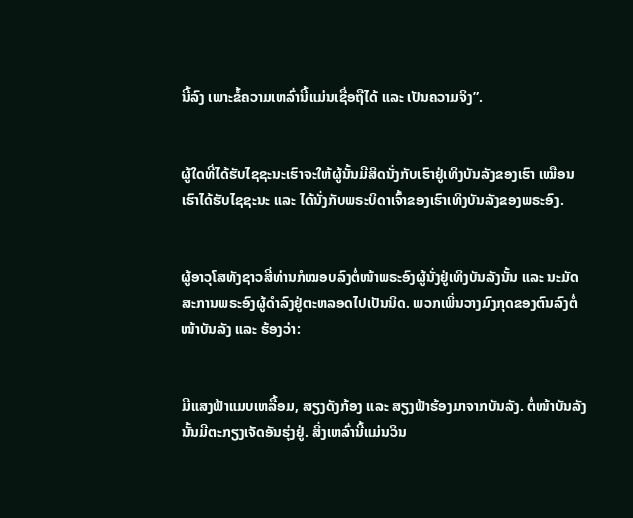ນີ້ລົງ ເພາະຂໍ້ຄວາມເຫລົ່ານີ້ແມ່ນເຊື່ອຖືໄດ້ ແລະ ເປັນຄວາມຈິງ”.


ຜູ້ໃດທີ່ໄດ້ຮັບໄຊຊະນະເຮົາຈະໃຫ້ຜູ້ນັ້ນມີສິດນັ່ງກັບເຮົາຢູ່ເທິງບັນລັງຂອງເຮົາ ເໝືອນເຮົາໄດ້ຮັບໄຊຊະນະ ແລະ ໄດ້ນັ່ງກັບພຣະບິດາເຈົ້າຂອງເຮົາເທິງບັນລັງຂອງພຣະອົງ.


ຜູ້ອາວຸໂສທັງຊາວສີ່ທ່ານກໍໝອບລົງຕໍ່ໜ້າພຣະອົງຜູ້ນັ່ງຢູ່ເທິງບັນລັງນັ້ນ ແລະ ນະມັດສະການພຣະອົງຜູ້ດຳລົງຢູ່ຕະຫລອດໄປເປັນນິດ. ພວກເພິ່ນວາງມົງກຸດຂອງຕົນລົງຕໍ່ໜ້າບັນລັງ ແລະ ຮ້ອງວ່າ:


ມີແສງຟ້າແມບເຫລື້ອມ, ສຽງດັງກ້ອງ ແລະ ສຽງຟ້າຮ້ອງມາຈາກບັນລັງ. ຕໍ່ໜ້າບັນລັງນັ້ນມີຕະກຽງເຈັດອັນຮຸ່ງຢູ່. ສິ່ງເຫລົ່ານີ້ແມ່ນວິນ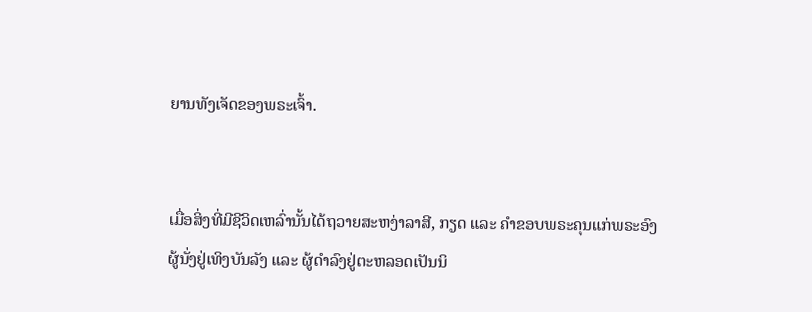ຍານທັງເຈັດຂອງພຣະເຈົ້າ.


ເມື່ອສິ່ງທີ່ມີຊີວິດເຫລົ່ານັ້ນໄດ້ຖວາຍສະຫງ່າລາສີ, ກຽດ ແລະ ຄຳຂອບພຣະຄຸນແກ່ພຣະອົງຜູ້ນັ່ງຢູ່ເທິງບັນລັງ ແລະ ຜູ້ດຳລົງຢູ່ຕະຫລອດເປັນນິ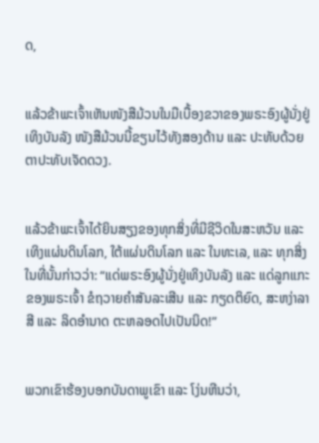ດ,


ແລ້ວຂ້າພະເຈົ້າເຫັນໜັງສືມ້ວນໃນມືເບື້ອງຂວາຂອງພຣະອົງຜູ້ນັ່ງຢູ່ເທິງບັນລັງ ໜັງສືມ້ວນນີ້ຂຽນໄວ້ທັງສອງດ້ານ ແລະ ປະທັບດ້ວຍຕາປະທັບເຈັດດວງ.


ແລ້ວຂ້າພະເຈົ້າໄດ້ຍິນສຽງຂອງທຸກສິ່ງທີ່ມີຊີວິດໃນສະຫວັນ ແລະ ເທິງແຜ່ນດິນໂລກ, ໃຕ້ແຜ່ນດິນໂລກ ແລະ ໃນທະເລ, ແລະ ທຸກສິ່ງໃນທີ່ນັ້ນກ່າວວ່າ: “ແດ່ພຣະອົງຜູ້ນັ່ງຢູ່ເທິງບັນລັງ ແລະ ແດ່ລູກແກະຂອງພຣະເຈົ້າ ຂໍຖວາຍຄຳສັນລະເສີນ ແລະ ກຽດຕິຍົດ, ສະຫງ່າລາສີ ແລະ ລິດອຳນາດ ຕະຫລອດໄປເປັນນິດ!”


ພວກເຂົາຮ້ອງບອກບັນດາພູເຂົາ ແລະ ໂງ່ນຫີນວ່າ,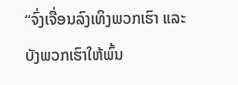“ຈົ່ງເຈື່ອນລົງເທິງພວກເຮົາ ແລະ ບັງພວກເຮົາໃຫ້ພົ້ນ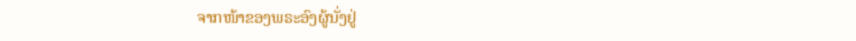ຈາກໜ້າຂອງພຣະອົງຜູ້ນັ່ງຢູ່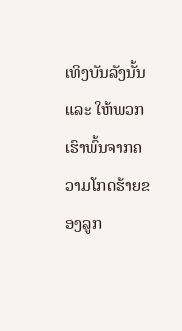ເທິງບັນລັງນັ້ນ ແລະ ໃຫ້ພວກເຮົາພົ້ນຈາກຄວາມໂກດຮ້າຍຂອງລູກ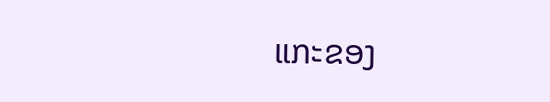ແກະຂອງ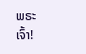ພຣະເຈົ້າ!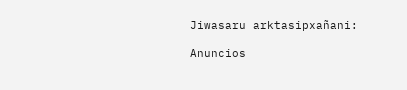Jiwasaru arktasipxañani:

Anuncios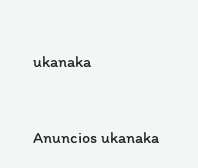ukanaka


Anuncios ukanaka